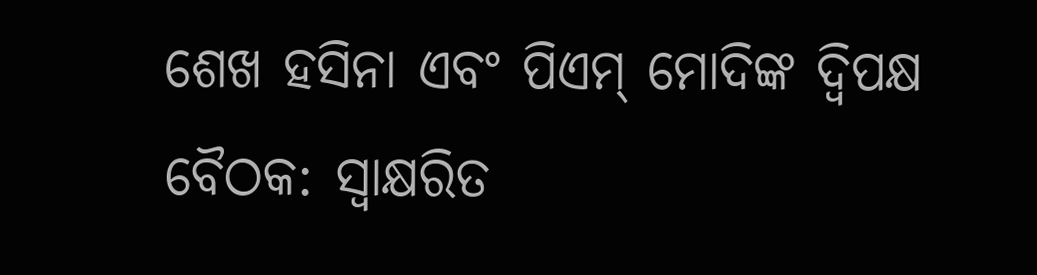ଶେଖ ହସିନା ଏବଂ ପିଏମ୍ ମୋଦିଙ୍କ ଦ୍ୱିପକ୍ଷ ବୈଠକ: ସ୍ୱାକ୍ଷରିତ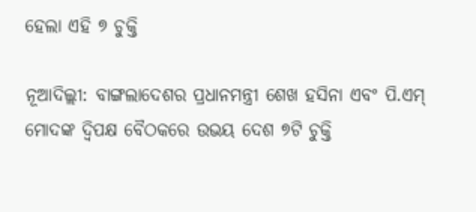ହେଲା ଏହି ୭ ଚୁକ୍ତି

ନୂଆଦିଲ୍ଲୀ: ବାଙ୍ଗଲାଦେଶର ପ୍ରଧାନମନ୍ତ୍ରୀ ଶେଖ ହସିନା ଏବଂ ପି.ଏମ୍ ମୋଦଙ୍କ ଦ୍ୱିପକ୍ଷ ବୈଠକରେ ଉଭୟ ଦେଶ ୭ଟି ଚୁକ୍ତି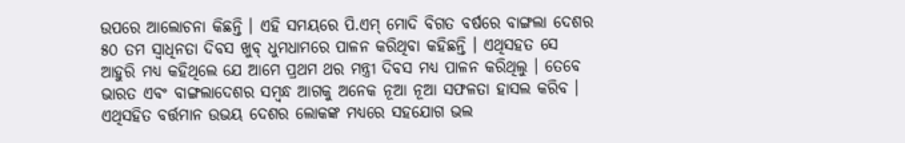ଉପରେ ଆଲୋଚନା କିଛନ୍ତି । ଏହି ସମୟରେ ପି.ଏମ୍ ମୋଦି ବିଗତ ବର୍ଷରେ ବାଙ୍ଗଲା ଦେଶର ୫୦ ତମ ସ୍ୱାଧିନତା ଦିବସ ଖୁବ୍ ଧୁମଧାମରେ ପାଳନ କରିଥିବା କହିଛନ୍ତି । ଏଥିସହତ ସେ ଆହୁରି ମଧ୍ୟ କହିଥିଲେ ଯେ ଆମେ ପ୍ରଥମ ଥର ମନ୍ତ୍ରୀ ଦିବସ ମଧ୍ୟ ପାଳନ କରିଥିଲୁ । ତେବେ ଭାରତ ଏବଂ ବାଙ୍ଗଲାଦେଶର ସମ୍ବନ୍ଧ ଆଗକୁ ଅନେକ ନୂଆ ନୂଆ ସଫଳତା ହାସଲ କରିବ । ଏଥିସହିତ ବର୍ତ୍ତମାନ ଉଭୟ ଦେଶର ଲୋକଙ୍କ ମଧ୍ୟରେ ସହଯୋଗ ଭଲ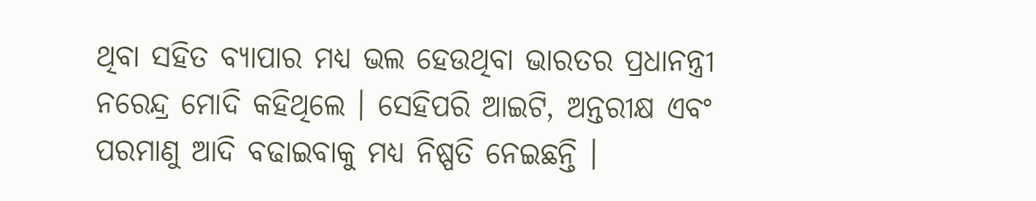ଥିବା ସହିତ ବ୍ୟାପାର ମଧ୍ୟ ଭଲ ହେଉଥିବା ଭାରତର ପ୍ରଧାନନ୍ତ୍ରୀ ନରେନ୍ଦ୍ର ମୋଦି କହିଥିଲେ । ସେହିପରି ଆଇଟି, ଅନ୍ତରୀକ୍ଷ ଏବଂ ପରମାଣୁ ଆଦି ବଢାଇବାକୁ ମଧ୍ୟ ନିଷ୍ପତି ନେଇଛନ୍ତି ।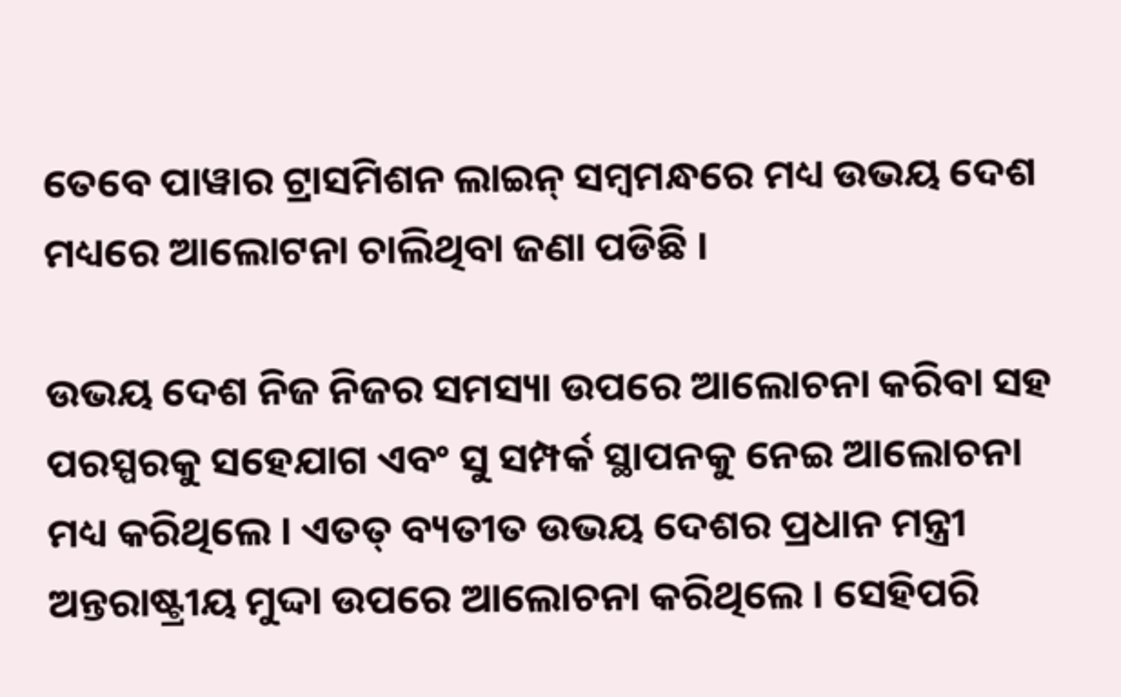ତେବେ ପାୱାର ଟ୍ରାସମିଶନ ଲାଇନ୍ ସମ୍ବମନ୍ଧରେ ମଧ୍ୟ ଉଭୟ ଦେଶ ମଧ୍ୟରେ ଆଲୋଟନା ଚାଲିଥିବା ଜଣା ପଡିଛି ।

ଉଭୟ ଦେଶ ନିଜ ନିଜର ସମସ୍ୟା ଉପରେ ଆଲୋଚନା କରିବା ସହ ପରସ୍ପରକୁ ସହେଯାଗ ଏବଂ ସୁ ସମ୍ପର୍କ ସ୍ଥାପନକୁ ନେଇ ଆଲୋଚନା ମଧ୍ୟ କରିଥିଲେ । ଏତତ୍ ବ୍ୟତୀତ ଉଭୟ ଦେଶର ପ୍ରଧାନ ମନ୍ତ୍ରୀ ଅନ୍ତରାଷ୍ଟ୍ରୀୟ ମୁଦ୍ଦା ଉପରେ ଆଲୋଚନା କରିଥିଲେ । ସେହିପରି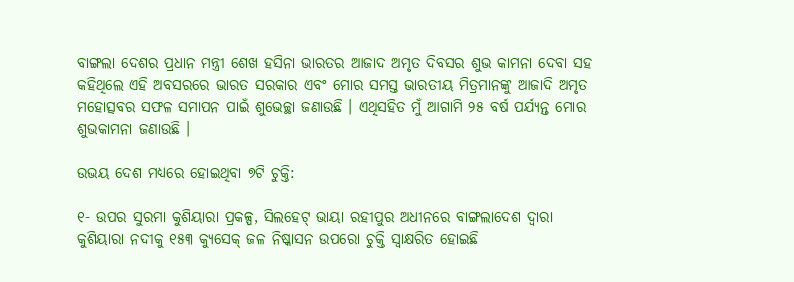ବାଙ୍ଗଲା ଦେଶର ପ୍ରଧାନ ମନ୍ତ୍ରୀ ଶେଖ ହସିନା ଭାରତର ଆଜାଦ ଅମୃତ ଦିବସର ଶୁଭ କାମନା ଦେବା ସହ କହିଥିଲେ ଏହି ଅବସରରେ ଭାରତ ସରକାର ଏବଂ ମୋର ସମସ୍ତ ଭାରତୀୟ ମିତ୍ରମାନଙ୍କୁ ଆଜାଦି ଅମୃତ ମହୋତ୍ସବର ସଫଳ ସମାପନ ପାଇଁ ଶୁଭେଚ୍ଛା ଜଣାଉଛି । ଏଥିସହିତ ମୁଁ ଆଗାମି ୨୫ ବର୍ଷ ପର୍ଯ୍ୟନ୍ତ ମୋର ଶୁଭକାମନା ଜଣାଉଛି ।

ଉଭୟ ଦେଶ ମଧ୍ୟରେ ହୋଇଥିବା ୭ଟି ଚୁକ୍ତି:

୧- ଉପର ସୁରମା କୁଶିୟାରା ପ୍ରକଳ୍ପ, ସିଲହେଟ୍ ଭାୟା ରହୀପୁର ଅଧୀନରେ ବାଙ୍ଗଲାଦେଶ ଦ୍ୱାରା କୁଶିୟାରା ନଦୀକୁ ୧୫୩ କ୍ୟୁସେକ୍ ଜଳ ନିଷ୍କାସନ ଉପରୋ ଚୁକ୍ତି ସ୍ୱାକ୍ଷରିତ ହୋଇଛି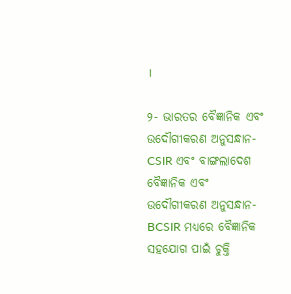।

୨- ଭାରତର ବୈଜ୍ଞାନିକ ଏବଂ ଉଦୌଗୀକରଣ ଅନୁସନ୍ଧାନ-CSIR ଏବଂ ବାଙ୍ଗଲାଦେଶ ବୈଜ୍ଞାନିକ ଏବଂ ଉଦୌଗୀକରଣ ଅନୁସନ୍ଧାନ- BCSIR ମଧ୍ୟରେ ବୈଜ୍ଞାନିକ ସହଯୋଗ ପାଇଁ ଚୁକ୍ତି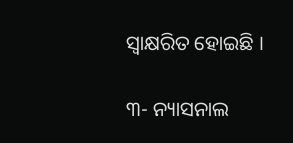ସ୍ୱାକ୍ଷରିତ ହୋଇଛି ।

୩- ନ୍ୟାସନାଲ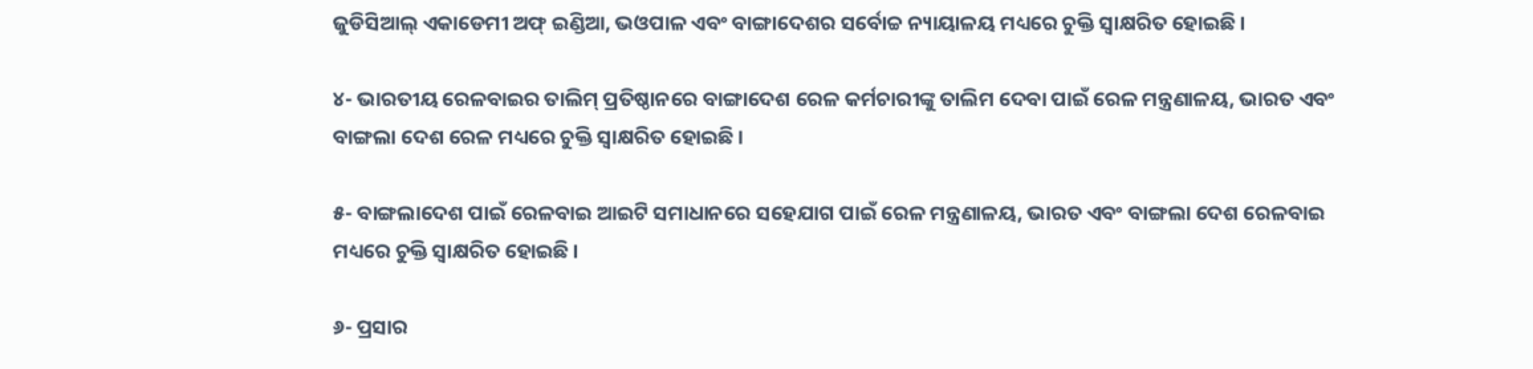ଜୁଡିସିଆଲ୍ ଏକାଡେମୀ ଅଫ୍ ଇଣ୍ଡିଆ, ଭଓପାଳ ଏବଂ ବାଙ୍ଗାଦେଶର ସର୍ବୋଚ୍ଚ ନ୍ୟାୟାଳୟ ମଧ୍ୟରେ ଚୁକ୍ତି ସ୍ୱାକ୍ଷରିତ ହୋଇଛି ।

୪- ଭାରତୀୟ ରେଳବାଇର ତାଲିମ୍ ପ୍ରତିଷ୍ଠାନରେ ବାଙ୍ଗାଦେଶ ରେଳ କର୍ମଚାରୀଙ୍କୁ ତାଲିମ ଦେବା ପାଇଁ ରେଳ ମନ୍ତ୍ରଣାଳୟ, ଭାରତ ଏବଂ ବାଙ୍ଗଲା ଦେଶ ରେଳ ମଧ୍ୟରେ ଚୁକ୍ତି ସ୍ୱାକ୍ଷରିତ ହୋଇଛି ।

୫- ବାଙ୍ଗଲାଦେଶ ପାଇଁ ରେଳବାଇ ଆଇଟି ସମାଧାନରେ ସହେଯାଗ ପାଇଁ ରେଳ ମନ୍ତ୍ରଣାଳୟ, ଭାରତ ଏବଂ ବାଙ୍ଗଲା ଦେଶ ରେଳବାଇ ମଧ୍ୟରେ ଚୁକ୍ତି ସ୍ୱାକ୍ଷରିତ ହୋଇଛି ।

୬- ପ୍ରସାର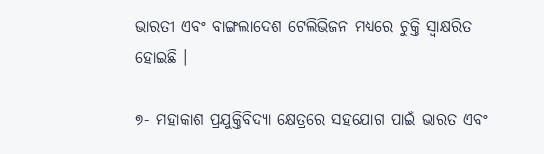ଭାରତୀ ଏବଂ ବାଙ୍ଗଲାଦେଶ ଟେଲିଭିଜନ ମଧ୍ୟରେ ଚୁକ୍ତି ସ୍ୱାକ୍ଷରିତ ହୋଇଛି ।

୭- ମହାକାଶ ପ୍ରଯୁକ୍ତିବିଦ୍ୟା କ୍ଷେତ୍ରରେ ସହଯୋଗ ପାଇଁ ଭାରତ ଏବଂ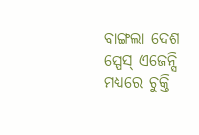ବାଙ୍ଗଲା ଦେଶ ସ୍ପେସ୍ ଏଜେନ୍ସି ମଧ୍ୟରେ ଚୁକ୍ତି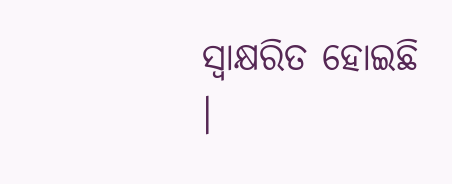ସ୍ୱାକ୍ଷରିତ ହୋଇଛି ।